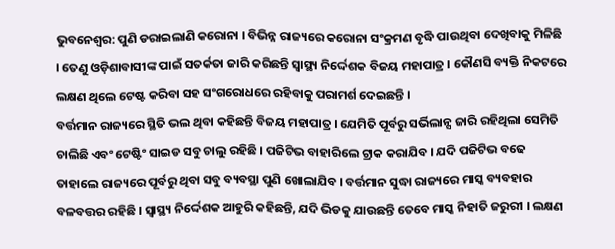ଭୁବନେଶ୍ବର: ପୁଣି ଡରାଇଲାଣି କରୋନା । ବିଭିନ୍ନ ରାଜ୍ୟରେ କରୋନା ସଂକ୍ରମଣ ବୃଦ୍ଧି ପାଉଥିବା ଦେଖିବାକୁ ମିଳିଛି । ତେଣୁ ଓଡ଼ିଶାବାସୀଙ୍କ ପାଇଁ ସତର୍କତା ଜାରି କରିଛନ୍ତି ସ୍ବାସ୍ଥ୍ୟ ନିର୍ଦ୍ଦେଶକ ବିଜୟ ମହାପାତ୍ର । କୌଣସି ବ୍ୟକ୍ତି ନିକଟରେ ଲକ୍ଷଣ ଥିଲେ ଟେଷ୍ଟ କରିବା ସହ ସଂଗରୋଧରେ ରହିବାକୁ ପରାମର୍ଶ ଦେଇଛନ୍ତି ।
ବର୍ତ୍ତମାନ ରାଜ୍ୟରେ ସ୍ଥିତି ଭଲ ଥିବା କହିଛନ୍ତି ବିଜୟ ମହାପାତ୍ର । ଯେମିତି ପୂର୍ବରୁ ସର୍ଭିଲାନ୍ସ ଜାରି ରହିଥିଲା ସେମିତି ଚାଲିଛି ଏବଂ ଟେଷ୍ଟିଂ ସାଇଡ ସବୁ ଚାଲୁ ରହିଛି । ପଜିଟିଭ ବାହାରିଲେ ଟ୍ରାକ କରାଯିବ । ଯଦି ପଜିଟିଭ ବଢେ ତାହାଲେ ରାଜ୍ୟରେ ପୂର୍ବରୁ ଥିବା ସବୁ ବ୍ୟବସ୍ଥା ପୁଣି ଖୋଲାଯିବ । ବର୍ତ୍ତମାନ ସୁଦ୍ଧା ରାଜ୍ୟରେ ମାସ୍କ ବ୍ୟବହାର ବଳବତ୍ତର ରହିଛି । ସ୍ବାସ୍ଥ୍ୟ ନିର୍ଦ୍ଦେଶକ ଆହୁରି କହିଛନ୍ତି, ଯଦି ଭିଡକୁ ଯାଉଛନ୍ତି ତେବେ ମାସ୍କ ନିହାତି ଜରୁରୀ । ଲକ୍ଷଣ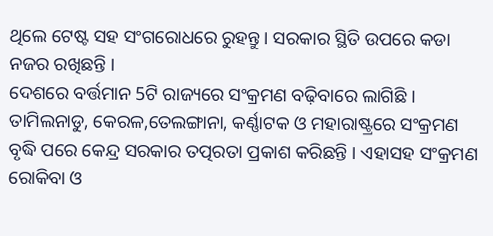ଥିଲେ ଟେଷ୍ଟ ସହ ସଂଗରୋଧରେ ରୁହନ୍ତୁ । ସରକାର ସ୍ଥିତି ଉପରେ କଡା ନଜର ରଖିଛନ୍ତି ।
ଦେଶରେ ବର୍ତ୍ତମାନ 5ଟି ରାଜ୍ୟରେ ସଂକ୍ରମଣ ବଢ଼ିବାରେ ଲାଗିଛି । ତାମିଲନାଡୁ, କେରଳ,ତେଲଙ୍ଗାନା, କର୍ଣ୍ଣାଟକ ଓ ମହାରାଷ୍ଟ୍ରରେ ସଂକ୍ରମଣ ବୃଦ୍ଧି ପରେ କେନ୍ଦ୍ର ସରକାର ତତ୍ପରତା ପ୍ରକାଶ କରିଛନ୍ତି । ଏହାସହ ସଂକ୍ରମଣ ରୋକିବା ଓ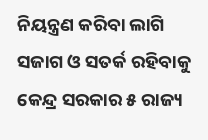ନିୟନ୍ତ୍ରଣ କରିବା ଲାଗି ସଜାଗ ଓ ସତର୍କ ରହିବାକୁ କେନ୍ଦ୍ର ସରକାର ୫ ରାଜ୍ୟ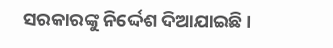ସରକାରଙ୍କୁ ନିର୍ଦ୍ଦେଶ ଦିଆଯାଇଛି ।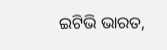ଇଟିଭି ଭାରତ,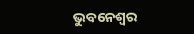ଭୁବନେଶ୍ବର